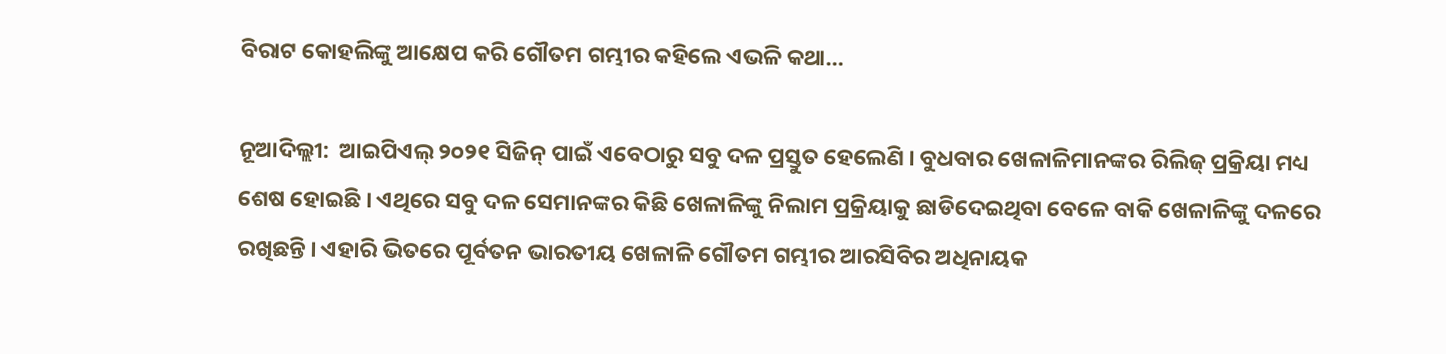ବିରାଟ କୋହଲିଙ୍କୁ ଆକ୍ଷେପ କରି ଗୌତମ ଗମ୍ଭୀର କହିଲେ ଏଭଳି କଥା…

ନୂଆଦିଲ୍ଲୀ:  ଆଇପିଏଲ୍ ୨୦୨୧ ସିଜିନ୍ ପାଇଁ ଏବେଠାରୁ ସବୁ ଦଳ ପ୍ରସ୍ତୁତ ହେଲେଣି । ବୁଧବାର ଖେଳାଳିମାନଙ୍କର ରିଲିଜ୍ ପ୍ରକ୍ରିୟା ମଧ୍ୟ ଶେଷ ହୋଇଛି । ଏଥିରେ ସବୁ ଦଳ ସେମାନଙ୍କର କିଛି ଖେଳାଳିଙ୍କୁ ନିଲାମ ପ୍ରକ୍ରିୟାକୁ ଛାଡିଦେଇଥିବା ବେଳେ ବାକି ଖେଳାଳିଙ୍କୁ ଦଳରେ ରଖିଛନ୍ତି । ଏହାରି ଭିତରେ ପୂର୍ବତନ ଭାରତୀୟ ଖେଳାଳି ଗୌତମ ଗମ୍ଭୀର ଆରସିବିର ଅଧିନାୟକ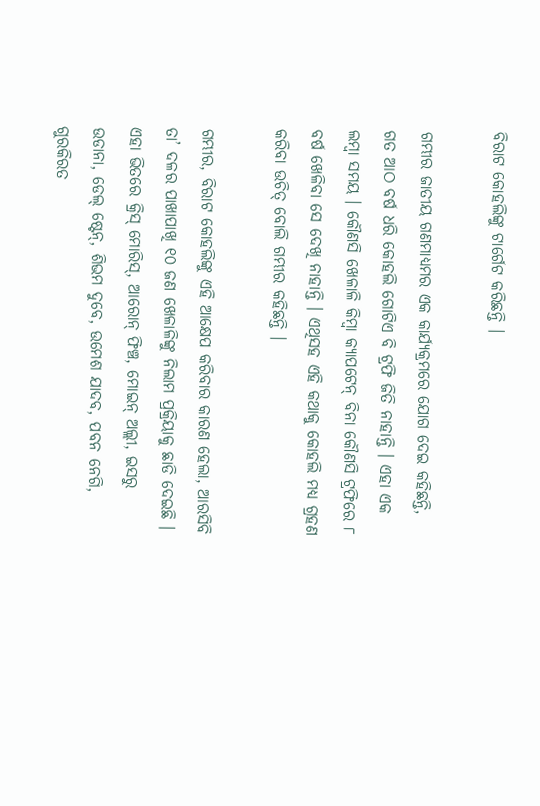ବିରାଟ କୋହଲିଙ୍କୁ ଟାର୍ଗେଟ କରିଛନ୍ତି ।

ଗମ୍ଭୀର ଜାତୀୟ ଗଣମାଧ୍ୟମର ଏକ କାର୍ଯ୍ୟକ୍ରମରେ ଯୋଗ ଦେଇ କହିଛନ୍ତି, ଗତ ଆଠ ବର୍ଷ ଧରି କୋହଲି ଗୋଟିଏ ବି ଟ୍ରଫି ଜିତି ନାହାନ୍ତି । ଏହା ଏକ ଲମ୍ବା ସମୟ । କୌଣସି ଖେଳାଳି କିମ୍ବା କ୍ୟାପଟେନ୍ ବିନା କୌଣସି ଟ୍ରଫିରେ ୮ ବର୍ଷ ଖେଳିବା ସେ ଦେଖି ନାହାନ୍ତି । ଏଥିସହ ଏହି କଥାକୁ କୋହଲି ମଧ୍ୟ ଗ୍ରହଣ କରିବା ଉଚିତ୍ ବୋଲି ଗମ୍ଭୀର କହିଛନ୍ତି ।

ଗମ୍ଭୀର, ବିରାଟ କୋହଲିଙ୍କୁ ଏହି ଆକ୍ଷେପ କରିବାର କାରଣ ହେଲା, ଆରସିବି ତା’ ଦଳର ପାଖାପାଖି ୧୦ ଜଣ ଖେଳାଳିଙ୍କୁ ନିଲାମ ପ୍ରକ୍ରିୟାକୁ ଛାଡି ଦେଇଛି । ଏହା ଭିତରେ କ୍ରିସ୍ ମୋରିସ୍, ଆରୋନ୍ ଫିଞ୍ଚ, ମୋଇନ୍ ଅଲ୍ଲୀ, ଇସରୁ ଉଡାନା, ଡେଲ୍ ଷ୍ଟେନ୍, ଶିଭମ ଦୁବେ, ଉମେଶ ଯାଦବ, ପବନ ନେଗି, ଗୁରକିରତ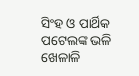ସିଂହ ଓ ପାର୍ଥିକ ପଟେଲଙ୍କ ଭଳି ଖେଳାଳି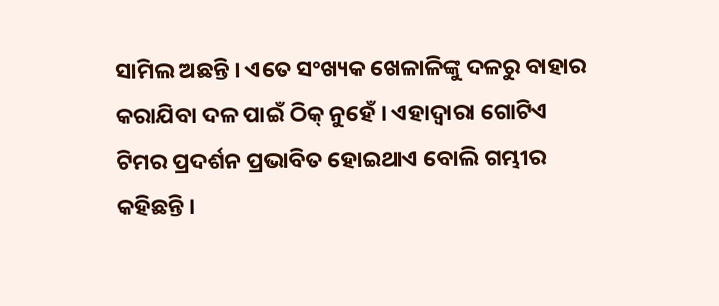ସାମିଲ ଅଛନ୍ତି । ଏତେ ସଂଖ୍ୟକ ଖେଳାଳିଙ୍କୁ ଦଳରୁ ବାହାର କରାଯିବା ଦଳ ପାଇଁ ଠିକ୍ ନୁହେଁ । ଏହାଦ୍ୱାରା ଗୋଟିଏ ଟିମର ପ୍ରଦର୍ଶନ ପ୍ରଭାବିତ ହୋଇଥାଏ ବୋଲି ଗମ୍ଭୀର କହିଛନ୍ତି ।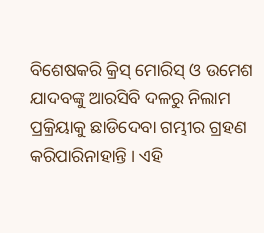ବିଶେଷକରି କ୍ରିସ୍ ମୋରିସ୍ ଓ ଉମେଶ ଯାଦବଙ୍କୁ ଆରସିବି ଦଳରୁ ନିଲାମ ପ୍ରକ୍ରିୟାକୁ ଛାଡିଦେବା ଗମ୍ଭୀର ଗ୍ରହଣ କରିପାରିନାହାନ୍ତି । ଏହି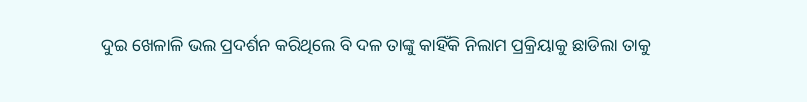ଦୁଇ ଖେଳାଳି ଭଲ ପ୍ରଦର୍ଶନ କରିଥିଲେ ବି ଦଳ ତାଙ୍କୁ କାହିଁକି ନିଲାମ ପ୍ରକ୍ରିୟାକୁ ଛାଡିଲା ତାକୁ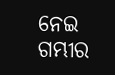ନେଇ ଗମ୍ଭୀର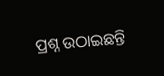ପ୍ରଶ୍ନ ଉଠାଇଛନ୍ତି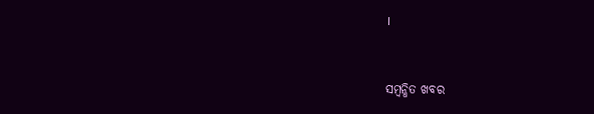।



ସମ୍ବନ୍ଧିତ ଖବର